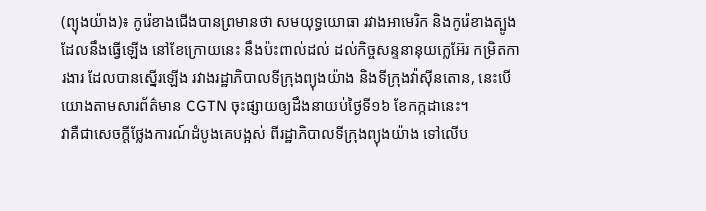(ព្យុងយ៉ាង)៖ កូរ៉េខាងជើងបានព្រមានថា សមយុទ្ធយោធា រវាងអាមេរិក និងកូរ៉េខាងត្បូង ដែលនឹងធ្វើឡើង នៅខែក្រោយនេះ នឹងប៉ះពាល់ដល់ ដល់កិច្ចសន្ទនានុយក្លេអ៊ែរ កម្រិតការងារ ដែលបានស្នើរឡើង រវាងរដ្ឋាភិបាលទីក្រុងព្យុងយ៉ាង និងទីក្រុងវ៉ាស៊ីនតោន, នេះបើយោងតាមសារព័ត៌មាន CGTN ចុះផ្សាយឲ្យដឹងនាយប់ថ្ងៃទី១៦ ខែកក្កដានេះ។
វាគឺជាសេចក្តីថ្លែងការណ៍ដំបូងគេបង្អស់ ពីរដ្ឋាភិបាលទីក្រុងព្យុងយ៉ាង ទៅលើប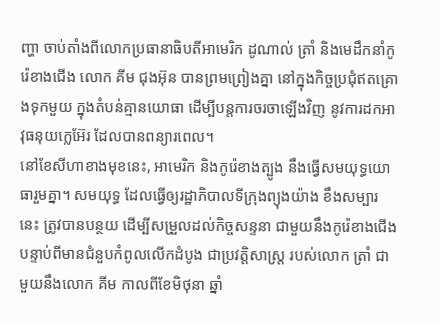ញ្ហា ចាប់តាំងពីលោកប្រធានាធិបតីអាមេរិក ដូណាល់ ត្រាំ និងមេដឹកនាំកូរ៉េខាងជើង លោក គីម ជុងអ៊ុន បានព្រមព្រៀងគ្នា នៅក្នុងកិច្ចប្រជុំឥតគ្រោងទុកមួយ ក្នុងតំបន់គ្មានយោធា ដើម្បីបន្តការចរចាឡើងវិញ នូវការដកអាវុធនុយក្លេអ៊ែរ ដែលបានពន្យារពេល។
នៅខែសីហាខាងមុខនេះ, អាមេរិក និងកូរ៉េខាងត្បូង នឹងធ្វើសមយុទ្ធយោធារួមគ្នា។ សមយុទ្ធ ដែលធ្វើឲ្យរដ្ឋាភិបាលទីក្រុងព្យុងយ៉ាង ខឹងសម្បារនេះ ត្រូវបានបន្ថយ ដើម្បីសម្រួលដល់កិច្ចសន្ទនា ជាមួយនឹងកូរ៉េខាងជើង បន្ទាប់ពីមានជំនួបកំពូលលើកដំបូង ជាប្រវត្តិសាស្ត្រ របស់លោក ត្រាំ ជាមួយនឹងលោក គីម កាលពីខែមិថុនា ឆ្នាំ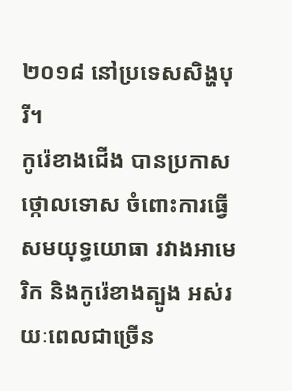២០១៨ នៅប្រទេសសិង្ហបុរី។
កូរ៉េខាងជើង បានប្រកាសថ្កោលទោស ចំពោះការធ្វើសមយុទ្ធយោធា រវាងអាមេរិក និងកូរ៉េខាងត្បូង អស់រយៈពេលជាច្រើន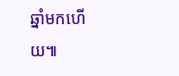ឆ្នាំមកហើយ៕